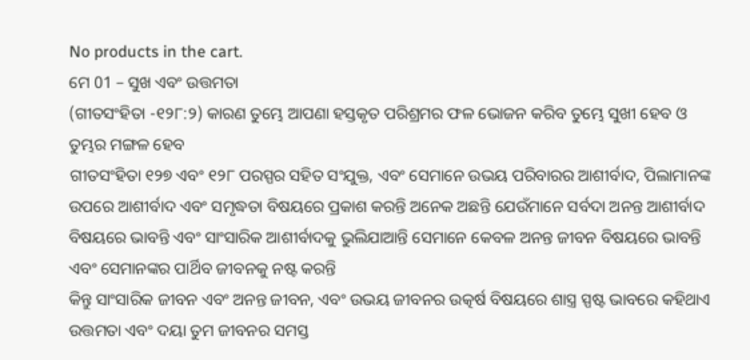No products in the cart.
ମେ 01 – ସୁଖ ଏବଂ ଉତ୍ତମତା
(ଗୀତସଂହିତା -୧୨୮:୨) କାରଣ ତୁମ୍ଭେ ଆପଣା ହସ୍ତକୃତ ପରିଶ୍ରମର ଫଳ ଭୋଜନ କରିବ ତୁମ୍ଭେ ସୁଖୀ ହେବ ଓ ତୁମ୍ଭର ମଙ୍ଗଳ ହେବ
ଗୀତସଂହିତା ୧୨୭ ଏବଂ ୧୨୮ ପରସ୍ପର ସହିତ ସଂଯୁକ୍ତ, ଏବଂ ସେମାନେ ଉଭୟ ପରିବାରର ଆଶୀର୍ବାଦ, ପିଲାମାନଙ୍କ ଉପରେ ଆଶୀର୍ବାଦ ଏବଂ ସମୃଦ୍ଧତା ବିଷୟରେ ପ୍ରକାଶ କରନ୍ତି ଅନେକ ଅଛନ୍ତି ଯେଉଁମାନେ ସର୍ବଦା ଅନନ୍ତ ଆଶୀର୍ବାଦ ବିଷୟରେ ଭାବନ୍ତି ଏବଂ ସାଂସାରିକ ଆଶୀର୍ବାଦକୁ ଭୁଲିଯାଆନ୍ତି ସେମାନେ କେବଳ ଅନନ୍ତ ଜୀବନ ବିଷୟରେ ଭାବନ୍ତି ଏବଂ ସେମାନଙ୍କର ପାର୍ଥିବ ଜୀବନକୁ ନଷ୍ଟ କରନ୍ତି
କିନ୍ତୁ ସାଂସାରିକ ଜୀବନ ଏବଂ ଅନନ୍ତ ଜୀବନ, ଏବଂ ଉଭୟ ଜୀବନର ଉତ୍କର୍ଷ ବିଷୟରେ ଶାସ୍ତ୍ର ସ୍ପଷ୍ଟ ଭାବରେ କହିଥାଏ ଉତ୍ତମତା ଏବଂ ଦୟା ତୁମ ଜୀବନର ସମସ୍ତ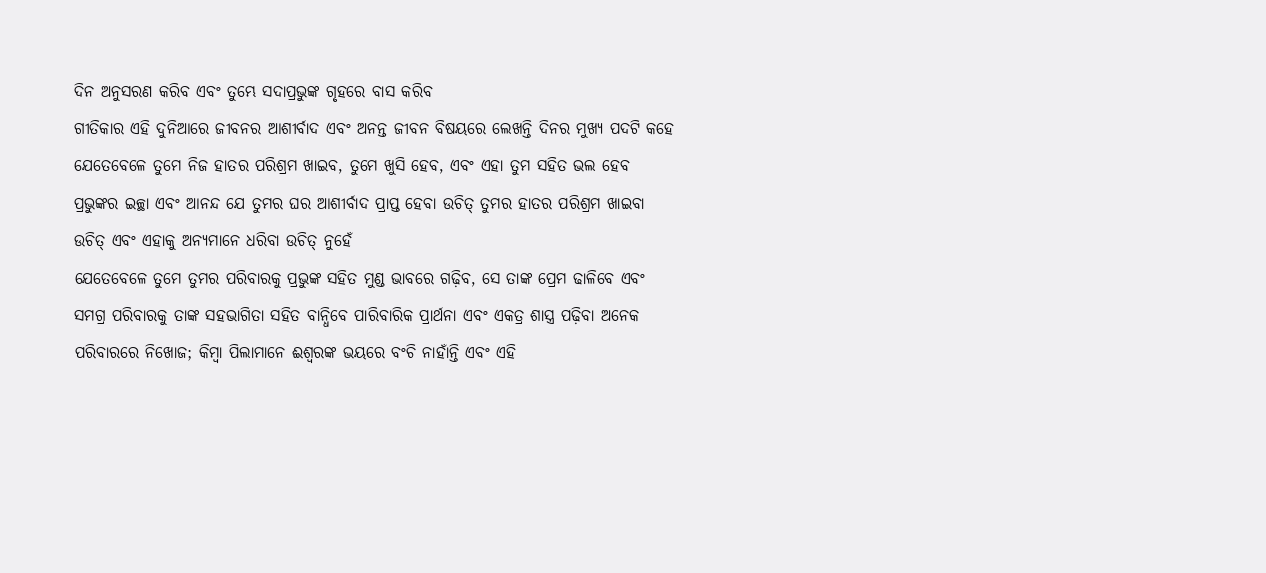ଦିନ ଅନୁସରଣ କରିବ ଏବଂ ତୁମ୍ଭେ ସଦାପ୍ରଭୁଙ୍କ ଗୃହରେ ବାସ କରିବ
ଗୀତିକାର ଏହି ଦୁନିଆରେ ଜୀବନର ଆଶୀର୍ବାଦ ଏବଂ ଅନନ୍ତ ଜୀବନ ବିଷୟରେ ଲେଖନ୍ତି ଦିନର ମୁଖ୍ୟ ପଦଟି କହେ ଯେତେବେଳେ ତୁମେ ନିଜ ହାତର ପରିଶ୍ରମ ଖାଇବ, ତୁମେ ଖୁସି ହେବ, ଏବଂ ଏହା ତୁମ ସହିତ ଭଲ ହେବ
ପ୍ରଭୁଙ୍କର ଇଚ୍ଛା ଏବଂ ଆନନ୍ଦ ଯେ ତୁମର ଘର ଆଶୀର୍ବାଦ ପ୍ରାପ୍ତ ହେବା ଉଚିତ୍ ତୁମର ହାତର ପରିଶ୍ରମ ଖାଇବା ଉଚିତ୍ ଏବଂ ଏହାକୁ ଅନ୍ୟମାନେ ଧରିବା ଉଚିତ୍ ନୁହେଁ
ଯେତେବେଳେ ତୁମେ ତୁମର ପରିବାରକୁ ପ୍ରଭୁଙ୍କ ସହିତ ମୁଣ୍ଡ ଭାବରେ ଗଢ଼ିବ, ସେ ତାଙ୍କ ପ୍ରେମ ଢାଳିବେ ଏବଂ ସମଗ୍ର ପରିବାରକୁ ତାଙ୍କ ସହଭାଗିତା ସହିତ ବାନ୍ଧିବେ ପାରିବାରିକ ପ୍ରାର୍ଥନା ଏବଂ ଏକତ୍ର ଶାସ୍ତ୍ର ପଢ଼ିବା ଅନେକ ପରିବାରରେ ନିଖୋଜ; କିମ୍ବା ପିଲାମାନେ ଈଶ୍ବରଙ୍କ ଭୟରେ ବଂଚି ନାହାଁନ୍ତି ଏବଂ ଏହି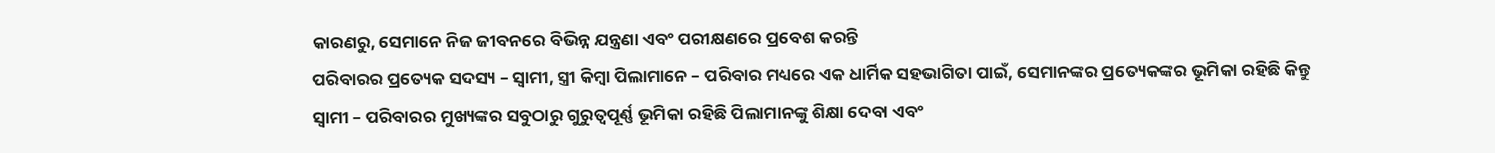କାରଣରୁ, ସେମାନେ ନିଜ ଜୀବନରେ ବିଭିନ୍ନ ଯନ୍ତ୍ରଣା ଏବଂ ପରୀକ୍ଷଣରେ ପ୍ରବେଶ କରନ୍ତି
ପରିବାରର ପ୍ରତ୍ୟେକ ସଦସ୍ୟ – ସ୍ୱାମୀ, ସ୍ତ୍ରୀ କିମ୍ବା ପିଲାମାନେ – ପରିବାର ମଧ୍ୟରେ ଏକ ଧାର୍ମିକ ସହଭାଗିତା ପାଇଁ, ସେମାନଙ୍କର ପ୍ରତ୍ୟେକଙ୍କର ଭୂମିକା ରହିଛି କିନ୍ତୁ ସ୍ୱାମୀ – ପରିବାରର ମୁଖ୍ୟଙ୍କର ସବୁଠାରୁ ଗୁରୁତ୍ୱପୂର୍ଣ୍ଣ ଭୂମିକା ରହିଛି ପିଲାମାନଙ୍କୁ ଶିକ୍ଷା ଦେବା ଏବଂ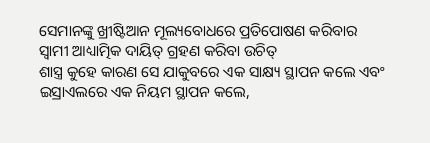ସେମାନଙ୍କୁ ଖ୍ରୀଷ୍ଟିଆନ ମୂଲ୍ୟବୋଧରେ ପ୍ରତିପୋଷଣ କରିବାର ସ୍ୱାମୀ ଆଧ୍ୟାତ୍ମିକ ଦାୟିତ୍ ଗ୍ରହଣ କରିବା ଉଚିତ୍
ଶାସ୍ତ୍ର କୁହେ କାରଣ ସେ ଯାକୁବରେ ଏକ ସାକ୍ଷ୍ୟ ସ୍ଥାପନ କଲେ ଏବଂ ଇସ୍ରାଏଲରେ ଏକ ନିୟମ ସ୍ଥାପନ କଲେ,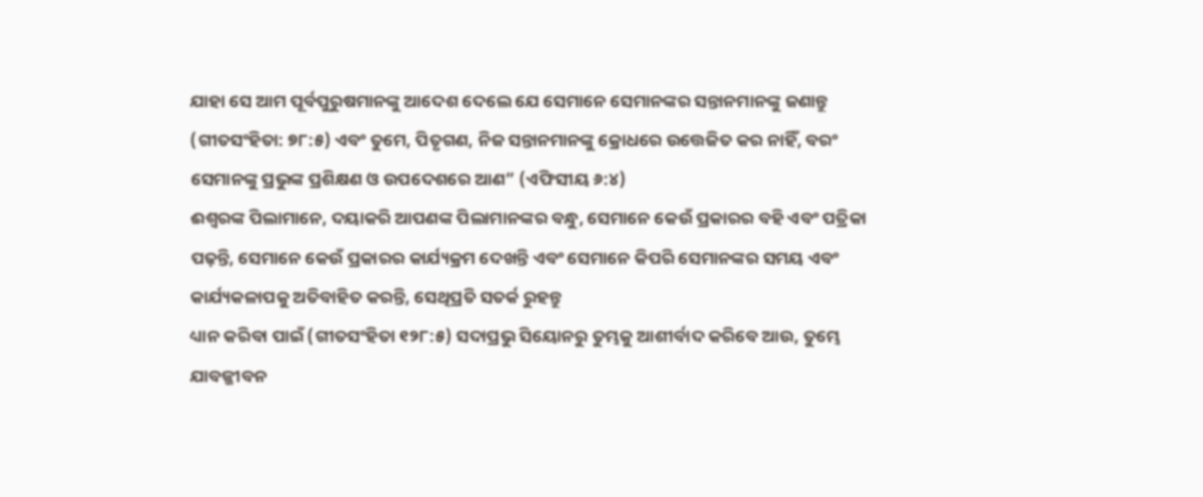ଯାହା ସେ ଆମ ପୂର୍ବପୁରୁଷମାନଙ୍କୁ ଆଦେଶ ଦେଲେ ଯେ ସେମାନେ ସେମାନଙ୍କର ସନ୍ତାନମାନଙ୍କୁ ଜଣାନ୍ତୁ (ଗୀତସଂହିତା: ୭୮:୫) ଏବଂ ତୁମେ, ପିତୃଗଣ, ନିଜ ସନ୍ତାନମାନଙ୍କୁ କ୍ରୋଧରେ ଉତ୍ତେଜିତ କର ନାହିଁ, ବରଂ ସେମାନଙ୍କୁ ପ୍ରଭୁଙ୍କ ପ୍ରଶିକ୍ଷଣ ଓ ଉପଦେଶରେ ଆଣ” (ଏଫିସୀୟ ୬:୪)
ଈଶ୍ବରଙ୍କ ପିଲାମାନେ, ଦୟାକରି ଆପଣଙ୍କ ପିଲାମାନଙ୍କର ବନ୍ଧୁ, ସେମାନେ କେଉଁ ପ୍ରକାରର ବହି ଏବଂ ପତ୍ରିକା ପଢ଼ନ୍ତି, ସେମାନେ କେଉଁ ପ୍ରକାରର କାର୍ଯ୍ୟକ୍ରମ ଦେଖନ୍ତି ଏବଂ ସେମାନେ କିପରି ସେମାନଙ୍କର ସମୟ ଏବଂ କାର୍ଯ୍ୟକଳାପକୁ ଅତିବାହିତ କରନ୍ତି, ସେଥିପ୍ରତି ସତର୍କ ରୁହନ୍ତୁ
ଧ୍ୟାନ କରିବା ପାଇଁ (ଗୀତସଂହିତା ୧୨୮:୫) ସଦାପ୍ରଭୁ ସିୟୋନରୁ ତୁମ୍ଭକୁ ଆଶୀର୍ବାଦ କରିବେ ଆଉ, ତୁମ୍ଭେ ଯାବଜ୍ଜୀବନ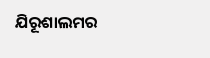ଯିରୂଶାଲମର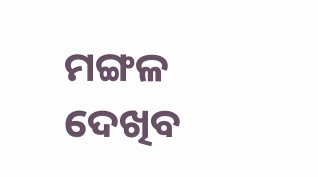ମଙ୍ଗଳ ଦେଖିବ